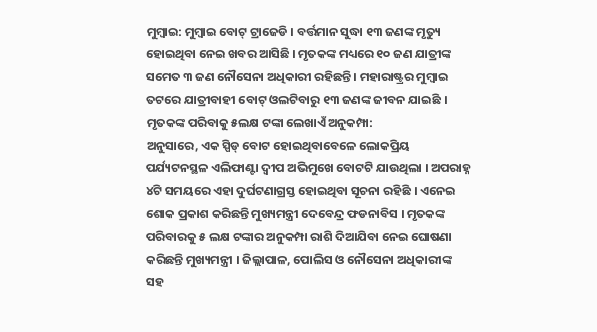ମୁମ୍ବାଇ: ମୁମ୍ବାଇ ବୋଟ୍ ଟ୍ରାଜେଡି । ବର୍ତ୍ତମାନ ସୁଦ୍ଧା ୧୩ ଜଣଙ୍କ ମୃତ୍ୟୁ ହୋଇଥିବା ନେଇ ଖବର ଆସିଛି । ମୃତକଙ୍କ ମଧ୍ୟରେ ୧୦ ଜଣ ଯାତ୍ରୀଙ୍କ ସମେତ ୩ ଜଣ ନୌସେନା ଅଧିକାରୀ ରହିଛନ୍ତି । ମହାରାଷ୍ଟ୍ରର ମୁମ୍ବାଇ ତଟରେ ଯାତ୍ରୀବାହୀ ବୋଟ୍ ଓଲଟିବାରୁ ୧୩ ଜଣଙ୍କ ଜୀବନ ଯାଇଛି ।
ମୃତକଙ୍କ ପରିବାକୁ ୫ଲକ୍ଷ ଟଙ୍କା ଲେଖାଏଁ ଅନୁକମ୍ପା:
ଅନୁସାରେ, ଏକ ସ୍ପିଡ୍ ବୋଟ ହୋଇଥିବାବେଳେ ଲୋକପ୍ରିୟ ପର୍ଯ୍ୟଟନସ୍ଥଳ ଏଲିଫାଣ୍ଟା ଦ୍ବୀପ ଅଭିମୁଖେ ବୋଟଟି ଯାଉଥିଲା । ଅପରାହ୍ନ ୪ଟି ସମୟରେ ଏହା ଦୁର୍ଘଟଣାଗ୍ରସ୍ତ ହୋଇଥିବା ସୂଚନା ରହିଛି । ଏନେଇ ଶୋକ ପ୍ରକାଶ କରିଛନ୍ତି ମୁଖ୍ୟମନ୍ତ୍ରୀ ଦେବେନ୍ଦ୍ର ଫଡନାବିସ । ମୃତକଙ୍କ ପରିବାରକୁ ୫ ଲକ୍ଷ ଟଙ୍କାର ଅନୁକମ୍ପା ରାଶି ଦିଆଯିବା ନେଇ ଘୋଷଣା କରିଛନ୍ତି ମୁଖ୍ୟମନ୍ତ୍ରୀ । ଜିଲ୍ଲାପାଳ, ପୋଲିସ ଓ ନୌସେନା ଅଧିକାରୀଙ୍କ ସହ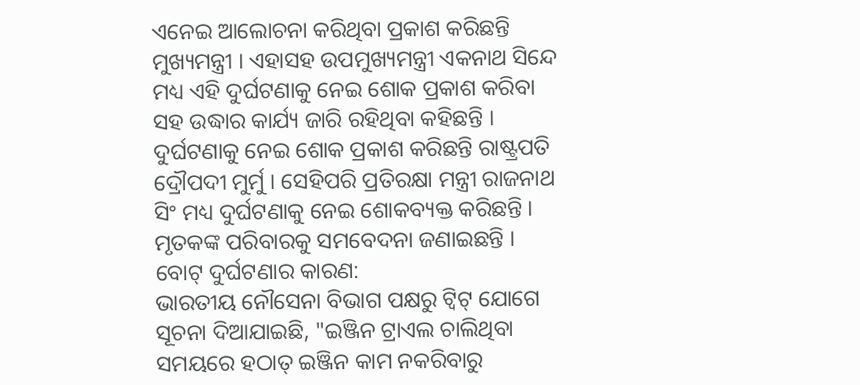ଏନେଇ ଆଲୋଚନା କରିଥିବା ପ୍ରକାଶ କରିଛନ୍ତି ମୁଖ୍ୟମନ୍ତ୍ରୀ । ଏହାସହ ଉପମୁଖ୍ୟମନ୍ତ୍ରୀ ଏକନାଥ ସିନ୍ଦେ ମଧ୍ୟ ଏହି ଦୁର୍ଘଟଣାକୁ ନେଇ ଶୋକ ପ୍ରକାଶ କରିବା ସହ ଉଦ୍ଧାର କାର୍ଯ୍ୟ ଜାରି ରହିଥିବା କହିଛନ୍ତି । ଦୁର୍ଘଟଣାକୁ ନେଇ ଶୋକ ପ୍ରକାଶ କରିଛନ୍ତି ରାଷ୍ଟ୍ରପତି ଦ୍ରୌପଦୀ ମୁର୍ମୁ । ସେହିପରି ପ୍ରତିରକ୍ଷା ମନ୍ତ୍ରୀ ରାଜନାଥ ସିଂ ମଧ୍ୟ ଦୁର୍ଘଟଣାକୁ ନେଇ ଶୋକବ୍ୟକ୍ତ କରିଛନ୍ତି । ମୃତକଙ୍କ ପରିବାରକୁ ସମବେଦନା ଜଣାଇଛନ୍ତି ।
ବୋଟ୍ ଦୁର୍ଘଟଣାର କାରଣ:
ଭାରତୀୟ ନୌସେନା ବିଭାଗ ପକ୍ଷରୁ ଟ୍ବିଟ୍ ଯୋଗେ ସୂଚନା ଦିଆଯାଇଛି, "ଇଞ୍ଜିନ ଟ୍ରାଏଲ ଚାଲିଥିବା ସମୟରେ ହଠାତ୍ ଇଞ୍ଜିନ କାମ ନକରିବାରୁ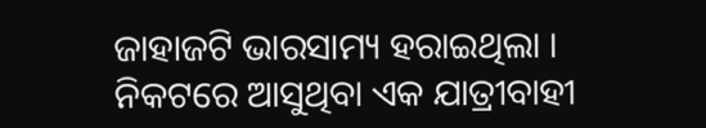ଜାହାଜଟି ଭାରସାମ୍ୟ ହରାଇଥିଲା । ନିକଟରେ ଆସୁଥିବା ଏକ ଯାତ୍ରୀବାହୀ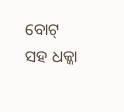ବୋଟ୍ ସହ ଧକ୍କା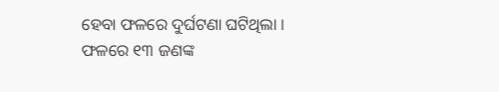ହେବା ଫଳରେ ଦୁର୍ଘଟଣା ଘଟିଥିଲା । ଫଳରେ ୧୩ ଜଣଙ୍କ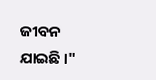ଜୀବନ ଯାଇଛି ।"